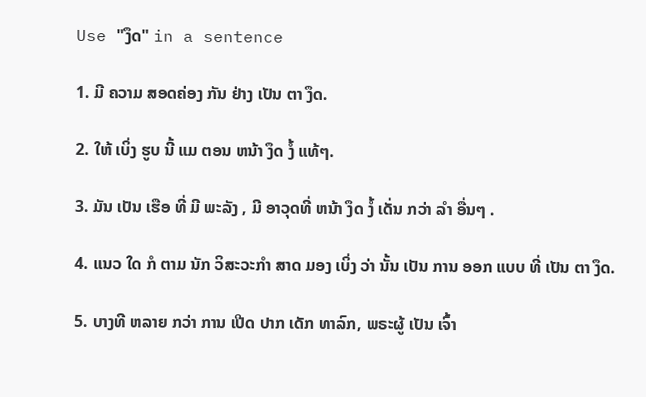Use "ງຶດ" in a sentence

1. ມີ ຄວາມ ສອດຄ່ອງ ກັນ ຢ່າງ ເປັນ ຕາ ງຶດ.

2. ໃຫ້ ເບິ່ງ ຮູບ ນີ້ ແມ ຕອນ ຫນ້າ ງຶດ ງໍ້ ແທ້ໆ.

3. ມັນ ເປັນ ເຮືອ ທີ່ ມີ ພະລັງ , ມີ ອາວຸດທີ່ ຫນ້າ ງຶດ ງໍ້ ເດັ່ນ ກວ່າ ລໍາ ອື່ນໆ .

4. ແນວ ໃດ ກໍ ຕາມ ນັກ ວິສະວະກໍາ ສາດ ມອງ ເບິ່ງ ວ່າ ນັ້ນ ເປັນ ການ ອອກ ແບບ ທີ່ ເປັນ ຕາ ງຶດ.

5. ບາງທີ ຫລາຍ ກວ່າ ການ ເປີດ ປາກ ເດັກ ທາລົກ, ພຣະຜູ້ ເປັນ ເຈົ້າ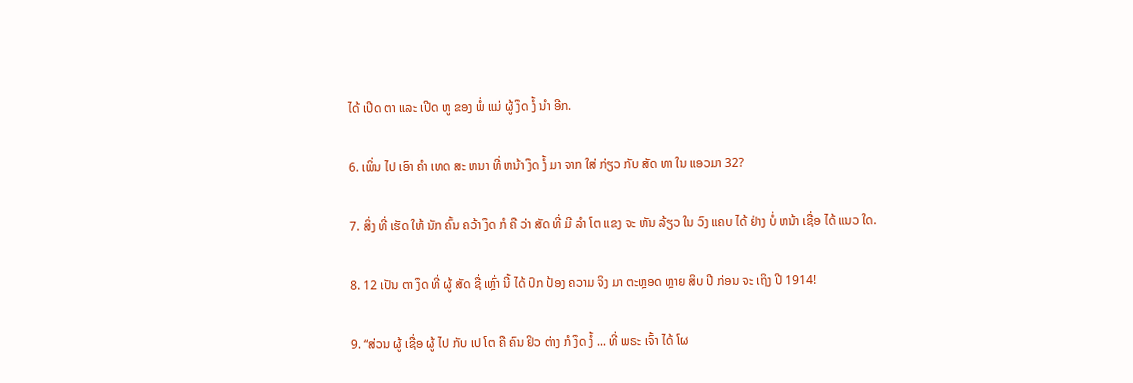ໄດ້ ເປີດ ຕາ ແລະ ເປີດ ຫູ ຂອງ ພໍ່ ແມ່ ຜູ້ ງຶດ ງໍ້ ນໍາ ອີກ.

6. ເພິ່ນ ໄປ ເອົາ ຄໍາ ເທດ ສະ ຫນາ ທີ່ ຫນ້າ ງຶດ ງໍ້ ມາ ຈາກ ໃສ່ ກ່ຽວ ກັບ ສັດ ທາ ໃນ ແອວມາ 32?

7. ສິ່ງ ທີ່ ເຮັດ ໃຫ້ ນັກ ຄົ້ນ ຄວ້າ ງຶດ ກໍ ຄື ວ່າ ສັດ ທີ່ ມີ ລໍາ ໂຕ ແຂງ ຈະ ຫັນ ລ້ຽວ ໃນ ວົງ ແຄບ ໄດ້ ຢ່າງ ບໍ່ ຫນ້າ ເຊື່ອ ໄດ້ ແນວ ໃດ.

8. 12 ເປັນ ຕາ ງຶດ ທີ່ ຜູ້ ສັດ ຊື່ ເຫຼົ່າ ນີ້ ໄດ້ ປົກ ປ້ອງ ຄວາມ ຈິງ ມາ ຕະຫຼອດ ຫຼາຍ ສິບ ປີ ກ່ອນ ຈະ ເຖິງ ປີ 1914!

9. “ສ່ວນ ຜູ້ ເຊື່ອ ຜູ້ ໄປ ກັບ ເປ ໂຕ ຄື ຄົນ ຢິວ ຕ່າງ ກໍ ງຶດ ງໍ້ ... ທີ່ ພຣະ ເຈົ້າ ໄດ້ ໂຜ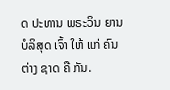ດ ປະທານ ພຣະວິນ ຍານ ບໍລິສຸດ ເຈົ້າ ໃຫ້ ແກ່ ຄົນ ຕ່າງ ຊາດ ຄື ກັນ.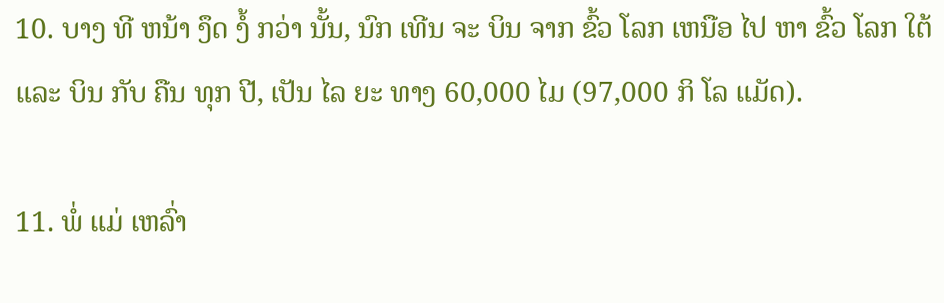10. ບາງ ທີ ຫນ້າ ງຶດ ງໍ້ ກວ່າ ນັ້ນ, ນົກ ເທີນ ຈະ ບິນ ຈາກ ຂົ້ວ ໂລກ ເຫນືອ ໄປ ຫາ ຂົ້ວ ໂລກ ໃຕ້ ແລະ ບິນ ກັບ ຄືນ ທຸກ ປີ, ເປັນ ໄລ ຍະ ທາງ 60,000 ໄມ (97,000 ກິ ໂລ ແມັດ).

11. ພໍ່ ແມ່ ເຫລົ່າ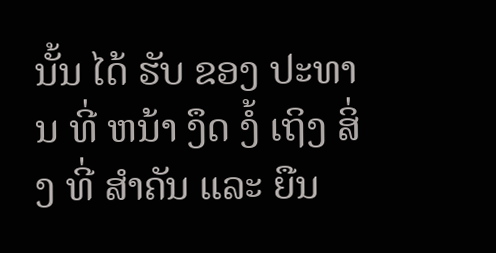ນັ້ນ ໄດ້ ຮັບ ຂອງ ປະທານ ທີ່ ຫນ້າ ງຶດ ງໍ້ ເຖິງ ສິ່ງ ທີ່ ສໍາຄັນ ແລະ ຍືນ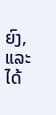ຍົງ, ແລະ ໄດ້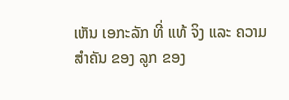ເຫັນ ເອກະລັກ ທີ່ ແທ້ ຈິງ ແລະ ຄວາມ ສໍາຄັນ ຂອງ ລູກ ຂອງ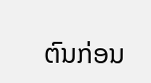ຕົນກ່ອນ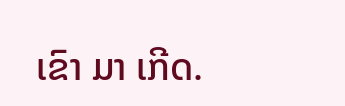ເຂົາ ມາ ເກີດ.